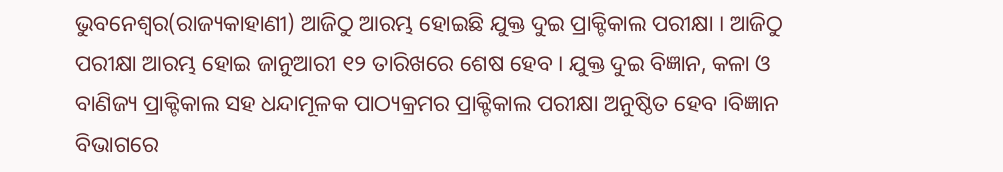ଭୁବନେଶ୍ୱର(ରାଜ୍ୟକାହାଣୀ) ଆଜିଠୁ ଆରମ୍ଭ ହୋଇଛି ଯୁକ୍ତ ଦୁଇ ପ୍ରାକ୍ଟିକାଲ ପରୀକ୍ଷା । ଆଜିଠୁ ପରୀକ୍ଷା ଆରମ୍ଭ ହୋଇ ଜାନୁଆରୀ ୧୨ ତାରିଖରେ ଶେଷ ହେବ । ଯୁକ୍ତ ଦୁଇ ବିଜ୍ଞାନ, କଳା ଓ ବାଣିଜ୍ୟ ପ୍ରାକ୍ଟିକାଲ ସହ ଧନ୍ଦାମୂଳକ ପାଠ୍ୟକ୍ରମର ପ୍ରାକ୍ଟିକାଲ ପରୀକ୍ଷା ଅନୁଷ୍ଠିତ ହେବ ।ବିଜ୍ଞାନ ବିଭାଗରେ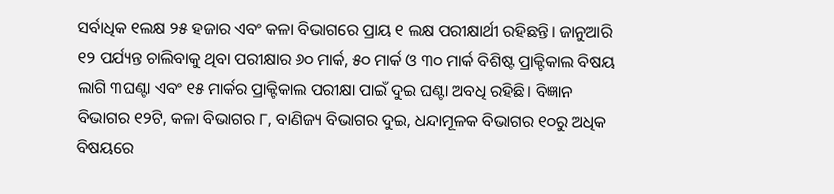ସର୍ବାଧିକ ୧ଲକ୍ଷ ୨୫ ହଜାର ଏବଂ କଳା ବିଭାଗରେ ପ୍ରାୟ ୧ ଲକ୍ଷ ପରୀକ୍ଷାର୍ଥୀ ରହିଛନ୍ତି। ଜାନୁଆରି ୧୨ ପର୍ଯ୍ୟନ୍ତ ଚାଲିବାକୁ ଥିବା ପରୀକ୍ଷାର ୬୦ ମାର୍କ, ୫୦ ମାର୍କ ଓ ୩୦ ମାର୍କ ବିଶିଷ୍ଟ ପ୍ରାକ୍ଟିକାଲ ବିଷୟ ଲାଗି ୩ଘଣ୍ଟା ଏବଂ ୧୫ ମାର୍କର ପ୍ରାକ୍ଟିକାଲ ପରୀକ୍ଷା ପାଇଁ ଦୁଇ ଘଣ୍ଟା ଅବଧି ରହିଛି। ବିଜ୍ଞାନ ବିଭାଗର ୧୨ଟି, କଳା ବିଭାଗର ୮, ବାଣିଜ୍ୟ ବିଭାଗର ଦୁଇ, ଧନ୍ଦାମୂଳକ ବିଭାଗର ୧୦ରୁ ଅଧିକ ବିଷୟରେ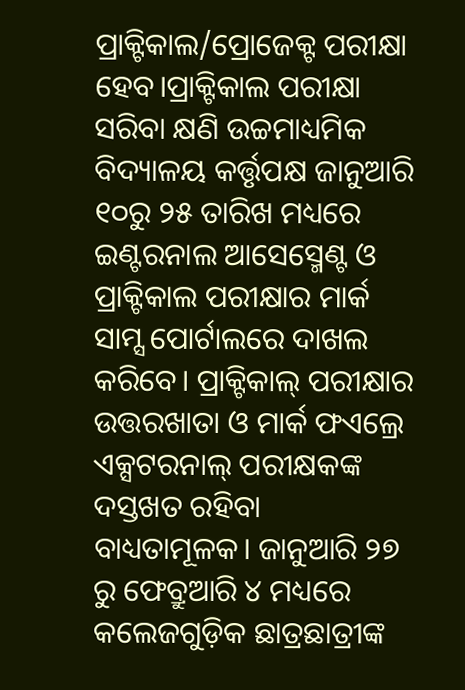ପ୍ରାକ୍ଟିକାଲ/ପ୍ରୋଜେକ୍ଟ ପରୀକ୍ଷା ହେବ।ପ୍ରାକ୍ଟିକାଲ ପରୀକ୍ଷା ସରିବା କ୍ଷଣି ଉଚ୍ଚମାଧ୍ୟମିକ ବିଦ୍ୟାଳୟ କର୍ତ୍ତୃପକ୍ଷ ଜାନୁଆରି ୧୦ରୁ ୨୫ ତାରିଖ ମଧ୍ୟରେ ଇଣ୍ଟରନାଲ ଆସେସ୍ମେଣ୍ଟ ଓ ପ୍ରାକ୍ଟିକାଲ ପରୀକ୍ଷାର ମାର୍କ ସାମ୍ସ ପୋର୍ଟାଲରେ ଦାଖଲ କରିବେ। ପ୍ରାକ୍ଟିକାଲ୍ ପରୀକ୍ଷାର ଉତ୍ତରଖାତା ଓ ମାର୍କ ଫଏଲ୍ରେ ଏକ୍ସଟରନାଲ୍ ପରୀକ୍ଷକଙ୍କ ଦସ୍ତଖତ ରହିବା ବାଧ୍ୟତାମୂଳକ। ଜାନୁଆରି ୨୭ ରୁ ଫେବ୍ରୁଆରି ୪ ମଧ୍ୟରେ କଲେଜଗୁଡ଼ିକ ଛାତ୍ରଛାତ୍ରୀଙ୍କ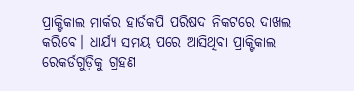ପ୍ରାକ୍ଟିକାଲ ମାର୍କର ହାର୍ଡକପି ପରିଷଦ ନିକଟରେ ଦାଖଲ କରିବେ। ଧାର୍ଯ୍ୟ ସମୟ ପରେ ଆସିଥିବା ପ୍ରାକ୍ଟିକାଲ ରେକର୍ଡଗୁଡ଼ିକୁ ଗ୍ରହଣ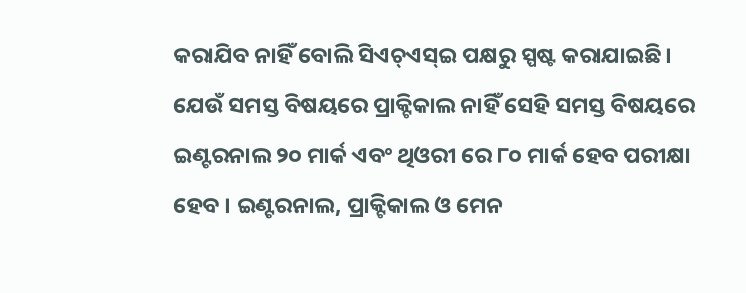କରାଯିବ ନାହିଁ ବୋଲି ସିଏଚ୍ଏସ୍ଇ ପକ୍ଷରୁ ସ୍ପଷ୍ଟ କରାଯାଇଛି। ଯେଉଁ ସମସ୍ତ ବିଷୟରେ ପ୍ରାକ୍ଟିକାଲ ନାହିଁ ସେହି ସମସ୍ତ ବିଷୟରେ ଇଣ୍ଟରନାଲ ୨୦ ମାର୍କ ଏବଂ ଥିଓରୀ ରେ ୮୦ ମାର୍କ ହେବ ପରୀକ୍ଷା ହେବ । ଇଣ୍ଟରନାଲ, ପ୍ରାକ୍ଟିକାଲ ଓ ମେନ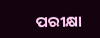ପରୀକ୍ଷା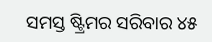ସମସ୍ତ ଷ୍ଟ୍ରିମର ସରିବାର ୪୫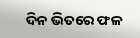ଦିନ ଭିତରେ ଫଳ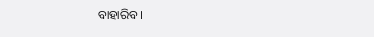ବାହାରିବ ।